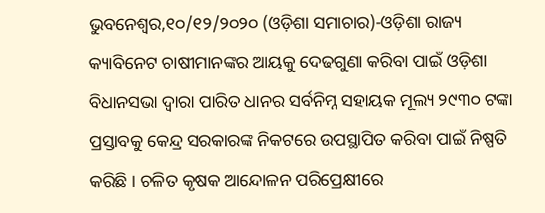ଭୁବନେଶ୍ୱର,୧୦/୧୨/୨୦୨୦ (ଓଡ଼ିଶା ସମାଚାର)-ଓଡ଼ିଶା ରାଜ୍ୟ କ୍ୟାବିନେଟ ଚାଷୀମାନଙ୍କର ଆୟକୁ ଦେଢଗୁଣା କରିବା ପାଇଁ ଓଡ଼ିଶା ବିଧାନସଭା ଦ୍ୱାରା ପାରିତ ଧାନର ସର୍ବନିମ୍ନ ସହାୟକ ମୂଲ୍ୟ ୨୯୩୦ ଟଙ୍କା ପ୍ରସ୍ତାବକୁ କେନ୍ଦ୍ର ସରକାରଙ୍କ ନିକଟରେ ଉପସ୍ଥାପିତ କରିବା ପାଇଁ ନିଷ୍ପତି କରିଛି । ଚଳିତ କୃଷକ ଆନ୍ଦୋଳନ ପରିପ୍ରେକ୍ଷୀରେ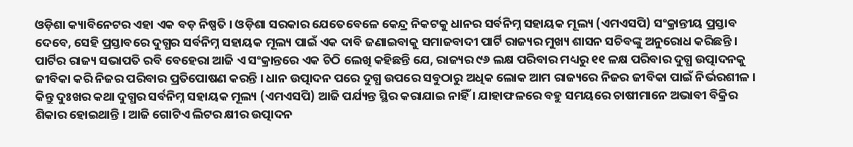ଓଡ଼ିଶା କ୍ୟାବିନେଟର ଏହା ଏକ ବଡ଼ ନିଷ୍ପତି । ଓଡ଼ିଶା ସରକାର ଯେତେବେଳେ କେନ୍ଦ୍ର ନିକଟକୁ ଧାନର ସର୍ବନିମ୍ନ ସହାୟକ ମୂଲ୍ୟ (ଏମଏସପି) ସଂକ୍ରାନ୍ତୀୟ ପ୍ରସ୍ତାବ ଦେବେ, ସେହି ପ୍ରସ୍ତାବରେ ଦୁଗ୍ଧର ସର୍ବନିମ୍ନ ସହାୟକ ମୂଲ୍ୟ ପାଇଁ ଏକ ଦାବି ଜଣାଇବାକୁ ସମାଜବାଦୀ ପାର୍ଟି ରାଜ୍ୟର ମୁଖ୍ୟ ଶାସନ ସଚିବଙ୍କୁ ଅନୁରୋଧ କରିଛନ୍ତି । ପାର୍ଟିର ରାଜ୍ୟ ସଭାପତି ରବି ବେହେରା ଆଜି ଏ ସଂକ୍ରାନ୍ତରେ ଏକ ଚିଠି ଲେଖି କହିଛନ୍ତି ଯେ, ରାଜ୍ୟର ୯୬ ଲକ୍ଷ ପରିବାର ମଧ୍ୟରୁ ୧୧ ଳକ୍ଷ ପରିବାର ଦୁଗ୍ଧ ଉତ୍ପାଦନକୁ ଜୀବିକା କରି ନିଜର ପରିବାର ପ୍ରତିପୋଷଣ କରନ୍ତି । ଧାନ ଉତ୍ପାଦନ ପରେ ଦୁଗ୍ଧ ଉପରେ ସବୁଠାରୁ ଅଧିକ ଲୋକ ଆମ ରାଜ୍ୟରେ ନିଜର ଜୀବିକା ପାଇଁ ନିର୍ଭରଶୀଳ । କିନ୍ତୁ ଦୁଃଖର କଥା ଦୁଗ୍ଧର ସର୍ବନିମ୍ନ ସହାୟକ ମୂଲ୍ୟ (ଏମଏସପି) ଆଜି ପର୍ଯ୍ୟନ୍ତ ସ୍ଥିର କରାଯାଇ ନାହିଁ । ଯାହାଫଳରେ ବହୁ ସମୟରେ ଚାଷୀମାନେ ଅଭାବୀ ବିକ୍ରିର ଶିକାର ହୋଇଥାନ୍ତି । ଆଜି ଗୋଟିଏ ଲିଟର କ୍ଷୀର ଉତ୍ପାଦନ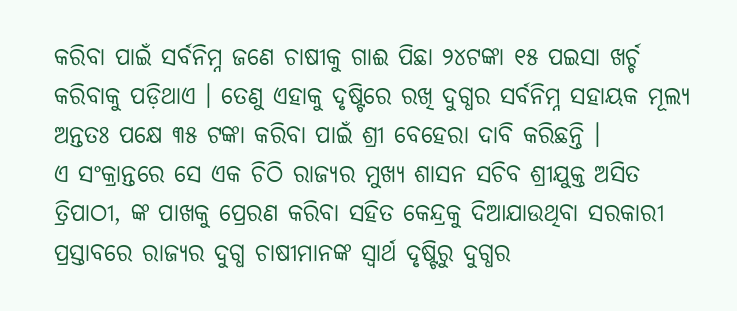କରିବା ପାଇଁ ସର୍ବନିମ୍ନ ଜଣେ ଚାଷୀକୁ ଗାଈ ପିଛା ୨୪ଟଙ୍କା ୧୫ ପଇସା ଖର୍ଚ୍ଚ କରିବାକୁ ପଡ଼ିଥାଏ । ତେଣୁ ଏହାକୁ ଦୃଷ୍ଟିରେ ରଖି ଦୁଗ୍ଧର ସର୍ବନିମ୍ନ ସହାୟକ ମୂଲ୍ୟ ଅନ୍ତତଃ ପକ୍ଷେ ୩୫ ଟଙ୍କା କରିବା ପାଇଁ ଶ୍ରୀ ବେହେରା ଦାବି କରିଛନ୍ତି ।
ଏ ସଂକ୍ରାନ୍ତରେ ସେ ଏକ ଚିଠି ରାଜ୍ୟର ମୁଖ୍ୟ ଶାସନ ସଚିବ ଶ୍ରୀଯୁକ୍ତ ଅସିତ ତ୍ରିପାଠୀ, ଙ୍କ ପାଖକୁ ପ୍ରେରଣ କରିବା ସହିତ କେନ୍ଦ୍ରକୁ ଦିଆଯାଉଥିବା ସରକାରୀ ପ୍ରସ୍ତାବରେ ରାଜ୍ୟର ଦୁଗ୍ଧ ଚାଷୀମାନଙ୍କ ସ୍ୱାର୍ଥ ଦୃଷ୍ଟିରୁ ଦୁଗ୍ଧର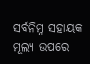ସର୍ବନିମ୍ନ ସହାୟକ ମୂଲ୍ୟ ଉପରେ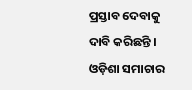ପ୍ରସ୍ତାବ ଦେବାକୁ ଦାବି କରିଛନ୍ତି । ଓଡ଼ିଶା ସମାଚାର